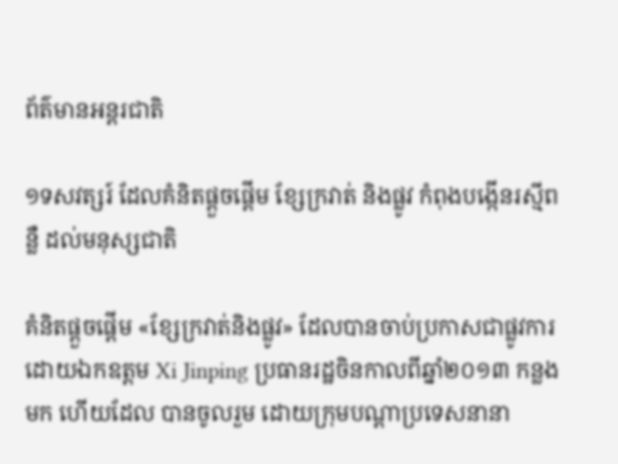ព័ត៌មានអន្តរជាតិ

១ទសវត្សរ៍ ដែលគំនិតផ្តួចផ្តើម ខ្សែក្រវាត់ និងផ្លូវ កំពុងបង្កើនរស្មីពន្លឺ ដល់មនុស្សជាតិ

គំនិតផ្តួចផ្តើម «ខ្សែក្រវាត់និងផ្លូវ» ដែលបានចាប់ប្រកាសជាផ្លូវការដោយឯកឧត្តម Xi Jinping ប្រធានរដ្ឋចិនកាលពីឆ្នាំ២០១៣ កន្លងមក ហើយដែល បានចូលរួម ដោយក្រុមបណ្តាប្រទេសនានា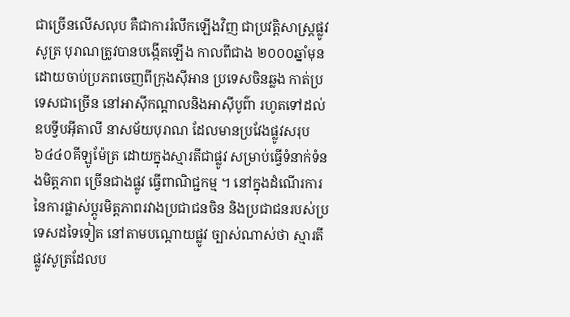ជាច្រើនលើសលុប គឺជាការរំលឹកឡើងវិញ ជាប្រវត្តិសាស្រ្តផ្លូវសូត្រ បុរាណត្រូវបានបង្កើតឡើង កាលពីជាង ២០០០ឆ្នាំមុន ដោយចាប់ប្រភពចេញពីក្រុងស៊ីអាន ប្រទេសចិនឆ្លង កាត់ប្រទេសជាច្រើន នៅអាស៊ីកណ្តាលនិងអាស៊ីបូព៌ា រហូតទៅដល់ ឧបទ្វីបអ៊ីតាលី នាសម័យបុរាណ ដែលមានប្រវែងផ្លូវសរុប៦៤៤០គីឡូម៉ែត្រ ដោយក្នុងស្មារតីជាផ្លូវ សម្រាប់ធ្វើទំនាក់ទំនងមិត្តភាព ច្រើនជាងផ្លូវ ធ្វើពាណិជ្ជកម្ម ។ នៅក្នុងដំណើរការ នៃការផ្លាស់ប្តូរមិត្តភាពរវាងប្រជាជនចិន និងប្រជាជនរបស់ប្រទេសដទៃទៀត នៅតាមបណ្តោយផ្លូវ ច្បាស់ណាស់ថា ស្មារតីផ្លូវសូត្រដែលប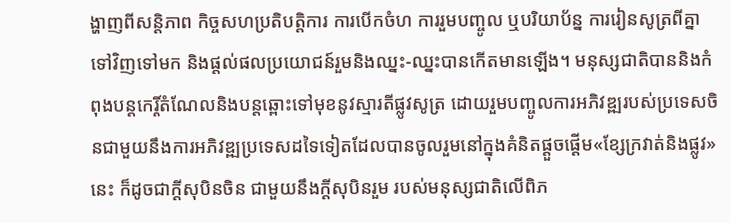ង្ហាញពីសន្តិភាព កិច្ចសហប្រតិបត្តិការ ការបើកចំហ ការរួមបញ្ចូល ឬបរិយាប័ន្ន ការរៀនសូត្រពីគ្នាទៅវិញទៅមក និងផ្តល់ផលប្រយោជន៍រួមនិងឈ្នះ-ឈ្នះបានកើតមានឡើង។ មនុស្សជាតិបាននិងកំពុងបន្តកេរ្តិ៍តំណែលនិងបន្តឆ្ពោះទៅមុខនូវស្មារតីផ្លូវសូត្រ ដោយរួមបញ្ចូលការអភិវឌ្ឍរបស់ប្រទេសចិនជាមួយនឹងការអភិវឌ្ឍប្រទេសដទៃទៀតដែលបានចូលរួមនៅក្នុងគំនិតផ្តួចផ្តើម«ខ្សែក្រវាត់និងផ្លូវ»នេះ ក៏ដូចជាក្តីសុបិនចិន ជាមួយនឹងក្តីសុបិនរួម របស់មនុស្សជាតិលើពិភ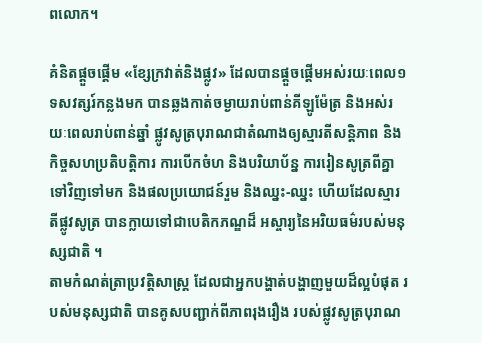ពលោក។

គំនិតផ្តួចផ្តើម «ខ្សែក្រវាត់និងផ្លូវ» ដែលបានផ្តួចផ្តើមអស់រយៈពេល១ទសវត្សរ៍កន្លងមក បានឆ្លងកាត់ចម្ងាយរាប់ពាន់គីឡូម៉ែត្រ និងអស់រយៈពេលរាប់ពាន់ឆ្នាំ ផ្លូវសូត្របុរាណជាតំណាងឲ្យស្មារតីសន្តិភាព និងកិច្ចសហប្រតិបត្តិការ ការបើកចំហ និងបរិយាប័ន្ន ការរៀនសូត្រពីគ្នាទៅវិញទៅមក និងផលប្រយោជន៍រួម និងឈ្នះ-ឈ្នះ ហើយដែលស្មារតីផ្លូវសូត្រ បានក្លាយទៅជាបេតិកភណ្ឌដ៏ អស្ចារ្យនៃអរិយធម៌របស់មនុស្សជាតិ ។
តាមកំណត់ត្រាប្រវត្តិសាស្រ្ត ដែលជាអ្នកបង្ហាត់បង្ហាញមួយដ៏ល្អបំផុត របស់មនុស្សជាតិ បានគូសបញ្ជាក់ពីភាពរុងរឿង របស់ផ្លូវសូត្របុរាណ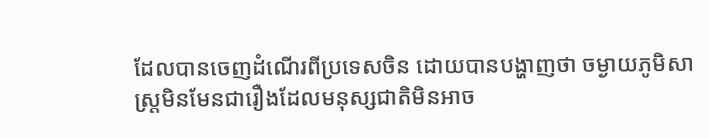ដែលបានចេញដំណើរពីប្រទេសចិន ដោយបានបង្ហាញថា ចម្ងាយភូមិសាស្រ្តមិនមែនជារឿងដែលមនុស្សជាតិមិនអាច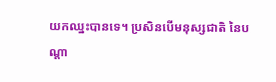យកឈ្នះបានទេ។ ប្រសិនបើមនុស្សជាតិ នៃបណ្តា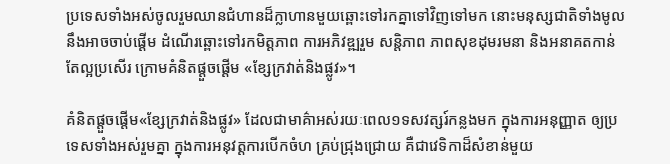ប្រទេសទាំងអស់ចូលរួមឈានជំហានដ៏ក្លាហានមួយឆ្ពោះទៅរកគ្នាទៅវិញទៅមក នោះមនុស្សជាតិទាំងមូល នឹងអាចចាប់ផ្តើម ដំណើរឆ្ពោះទៅរកមិត្តភាព ការអភិវឌ្ឍរួម សន្តិភាព ភាពសុខដុមរមនា និងអនាគតកាន់តែល្អប្រសើរ ក្រោមគំនិតផ្តួចផ្តើម «ខ្សែក្រវាត់និងផ្លូវ»។

គំនិតផ្តួចផ្តើម«ខ្សែក្រវាត់និងផ្លូវ» ដែលជាមាគ៌ាអស់រយៈពេល១ទសវត្សរ៍កន្លងមក ក្នុងការអនុញ្ញាត ឲ្យប្រទេសទាំងអស់រួមគ្នា ក្នុងការអនុវត្តការបើកចំហ គ្រប់ជ្រុងជ្រោយ គឺជាវេទិកាដ៏សំខាន់មួយ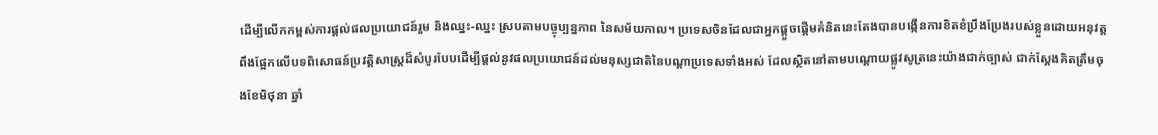ដើម្បីលើកកម្ពស់ការផ្តល់ផលប្រយោជន៍រួម និងឈ្នះ-ឈ្នះ ស្របតាមបច្ចុប្បន្នភាព នៃសម័យកាល។ ប្រទេសចិនដែលជាអ្នកផ្តួចផ្តើមគំនិតនេះតែងបានបង្កើនការខិតខំប្រឹងប្រែងរបស់ខ្លួនដោយអនុវត្តពឹងផ្អែកលើបទពិសោធន៍ប្រវត្តិសាស្ត្រដ៏សំបូរបែបដើម្បីផ្តល់នូវផលប្រយោជន៍ដល់មនុស្សជាតិនៃបណ្តាប្រទេសទាំងអស់ ដែលស្ថិតនៅតាមបណ្តោយផ្លូវសូត្រនេះយ៉ាងជាក់ច្បាស់ ជាក់ស្តែងគិតត្រឹមចុងខែមិថុនា ឆ្នាំ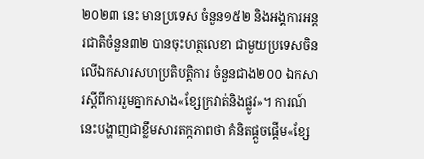២០២៣ នេះ មានប្រទេស ចំនួន១៥២ និងអង្គការអន្តរជាតិចំនួន៣២ បានចុះហត្ថលេខា ជាមួយប្រទេសចិន លើឯកសារសហប្រតិបត្តិការ ចំនួនជាង២០០ ឯកសារស្តីពីការរួមគ្នាកសាង«ខ្សែក្រវាត់និងផ្លូវ»។ ការណ៍នេះបង្ហាញជាខ្លឹមសារតក្កភាពថា គំនិតផ្តួចផ្តើម«ខ្សែ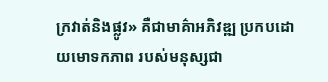ក្រវាត់និងផ្លូវ» គឺជាមាគ៌ាអភិវឌ្ឍ ប្រកបដោយមោទកភាព របស់មនុស្សជា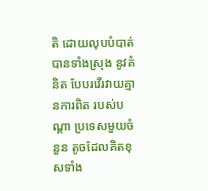តិ ដោយលុបបំបាត់ បានទាំងស្រុង នូវគំនិត បែបរវើរវាយគ្មានការពិត របស់បណ្តា ប្រទេសមួយចំនួន តូចដែលគិតខុសទាំង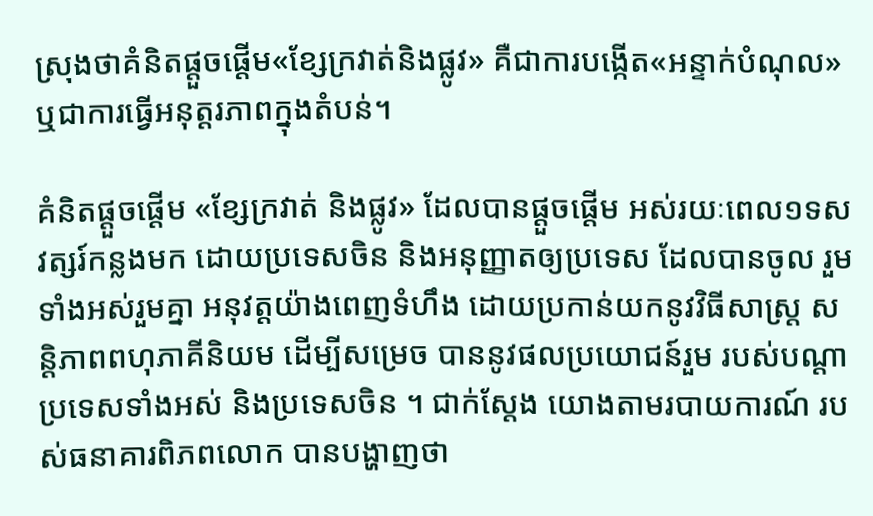ស្រុងថាគំនិតផ្តួចផ្តើម«ខ្សែក្រវាត់និងផ្លូវ» គឺជាការបង្កើត«អន្ទាក់បំណុល» ឬជាការធ្វើអនុត្តរភាពក្នុងតំបន់។

គំនិតផ្តួចផ្តើម «ខ្សែក្រវាត់ និងផ្លូវ» ដែលបានផ្តួចផ្តើម អស់រយៈពេល១ទសវត្សរ៍កន្លងមក ដោយប្រទេសចិន និងអនុញ្ញាតឲ្យប្រទេស ដែលបានចូល រួមទាំងអស់រួមគ្នា អនុវត្តយ៉ាងពេញទំហឹង ដោយប្រកាន់យកនូវវិធីសាស្រ្ត សន្តិភាពពហុភាគីនិយម ដើម្បីសម្រេច បាននូវផលប្រយោជន៍រួម របស់បណ្តា ប្រទេសទាំងអស់ និងប្រទេសចិន ។ ជាក់ស្តែង យោងតាមរបាយការណ៍ របស់ធនាគារពិភពលោក បានបង្ហាញថា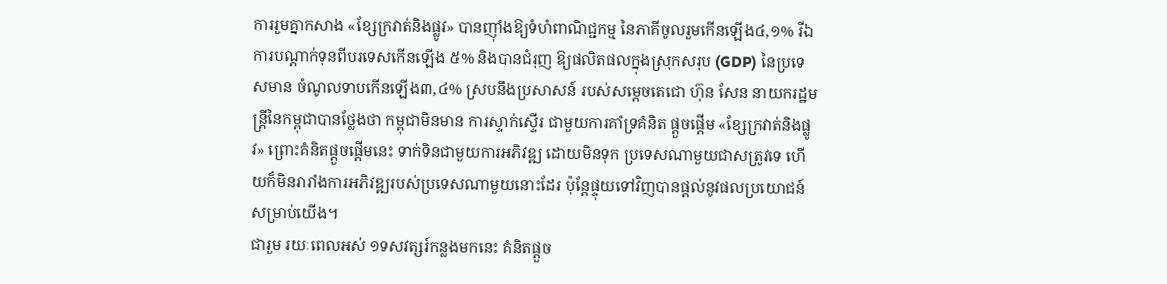ការរួមគ្នាកសាង «ខ្សែក្រវាត់និងផ្លូវ» បានញ៉ាំងឱ្យទំហំពាណិជ្ជកម្ម នៃភាគីចូលរួមកើនឡើង៤,១% រីឯការបណ្តាក់ទុនពីបរទេសកើនឡើង ៥% និងបានជំរុញ ឱ្យផលិតផលក្នុងស្រុកសរុប (GDP) នៃប្រទេសមាន ចំណូលទាបកើនឡើង៣,៤% ស្របនឹងប្រសាសន៍ របស់សម្តេចតេជោ ហ៊ុន សែន នាយករដ្ឋមន្ត្រីនៃកម្ពុជាបានថ្លែងថា កម្ពុជាមិនមាន ការស្ទាក់ស្ទើរ ជាមួយការគាំទ្រគំនិត ផ្ដួចផ្ដើម «ខ្សែក្រវាត់និងផ្លូវ» ព្រោះគំនិតផ្តួចផ្តើមនេះ ទាក់ទិនជាមួយការអភិវឌ្ឍ ដោយមិនទុក ប្រទេសណាមួយជាសត្រូវទេ ហើយក៏មិនរារាំងការអភិវឌ្ឍរបស់ប្រទេសណាមួយនោះដែរ ប៉ុន្ដែផ្ទុយទៅវិញបានផ្ដល់នូវផលប្រយោជន៍សម្រាប់យើង។
ជារួម រយៈពេលអស់ ១ទសវត្សរ៍កន្លងមកនេះ គំនិតផ្តួច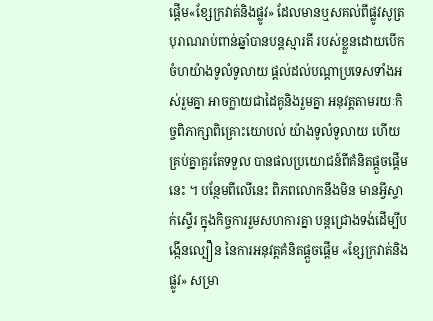ផ្តើម«ខ្សែក្រវាត់និងផ្លូវ» ដែលមានឬសគល់ពីផ្លូវសូត្រ បុរាណរាប់ពាន់ឆ្នាំបានបន្តស្មារតី របស់ខ្លួនដោយបើកចំហយ៉ាងទូលំទូលាយ ផ្តល់ដល់បណ្តាប្រទេសទាំងអស់រួមគ្នា អាចក្លាយជាដៃគូនិងរួមគ្នា អនុវត្តតាមរយៈកិច្ចពិភាក្សាពិគ្រោះយោបល់ យ៉ាងទូលំទូលាយ ហើយគ្រប់គ្នាគួរតែទទួល បានផលប្រយោជន៍ពីគំនិតផ្តួចផ្តើមនេះ ។ បន្ថែមពីលើនេះ ពិភពលោកនឹងមិន មានអ្វីស្ទាក់ស្ទើរ ក្នុងកិច្ចការរួមសហការគ្នា បន្តជ្រោងទង់ដើម្បីបង្កើនល្បឿន នៃការអនុវត្តគំនិតផ្តួចផ្តើម «ខ្សែក្រវាត់និងផ្លូវ» សម្រា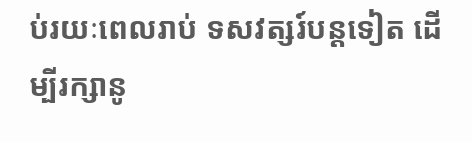ប់រយៈពេលរាប់ ទសវត្សរ៍បន្តទៀត ដើម្បីរក្សានូ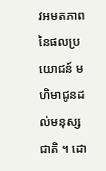វអមតភាព នៃផលប្រយោជន៍ មហិមាជូនដល់មនុស្សជាតិ ។ ដោ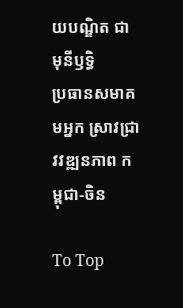យបណ្ឌិត ជា មុនីឫទ្ធិ
ប្រធានសមាគមអ្នក ស្រាវជ្រាវវឌ្ឍនភាព កម្ពុជា-ចិន

To Top